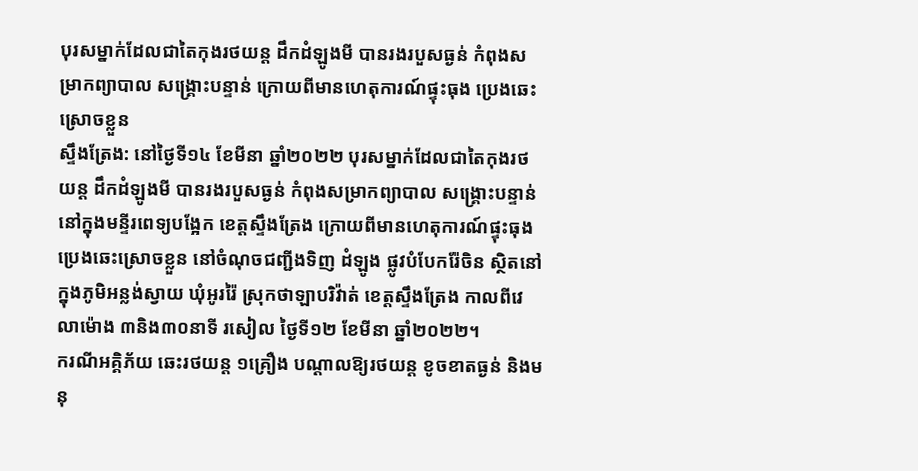បុរសម្នាក់ដែលជាតៃកុងរថយន្ត ដឹកដំឡូងមី បានរងរបួសធ្ងន់ កំពុងសម្រាកព្យាបាល សង្គ្រោះបន្ទាន់ ក្រោយពីមានហេតុការណ៍ផ្ទុះធុង ប្រេងឆេះស្រោចខ្លួន
ស្ទឹងត្រែង: នៅថ្ងៃទី១៤ ខែមីនា ឆ្នាំ២០២២ បុរសម្នាក់ដែលជាតៃកុងរថយន្ត ដឹកដំឡូងមី បានរងរបួសធ្ងន់ កំពុងសម្រាកព្យាបាល សង្គ្រោះបន្ទាន់ នៅក្នុងមន្ទីរពេទ្យបង្អែក ខេត្តស្ទឹងត្រែង ក្រោយពីមានហេតុការណ៍ផ្ទុះធុង ប្រេងឆេះស្រោចខ្លួន នៅចំណុចជញ្ជីងទិញ ដំឡូង ផ្លូវបំបែករ៉ែចិន ស្ថិតនៅក្នុងភូមិអន្លង់ស្វាយ ឃុំអូររ៉ៃ ស្រុកថាឡាបរិវ៉ាត់ ខេត្តស្ទឹងត្រែង កាលពីវេលាម៉ោង ៣និង៣០នាទី រសៀល ថ្ងៃទី១២ ខែមីនា ឆ្នាំ២០២២។
ករណីអគ្គិភ័យ ឆេះរថយន្ត ១គ្រឿង បណ្ដាលឱ្យរថយន្ត ខូចខាតធ្ងន់ និងមនុ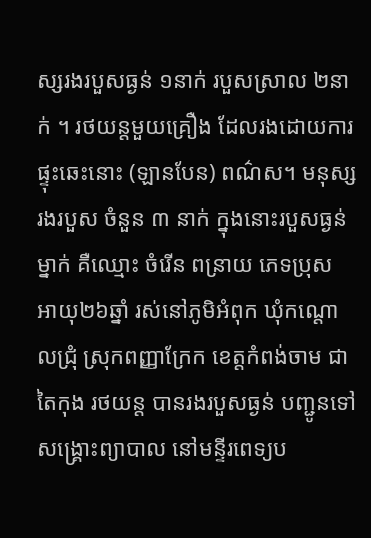ស្សរងរបួសធ្ងន់ ១នាក់ របួសស្រាល ២នាក់ ។ រថយន្តមួយគ្រឿង ដែលរងដោយការផ្ទុះឆេះនោះ (ឡានបែន) ពណ៌ស។ មនុស្សរងរបួស ចំនួន ៣ នាក់ ក្នុងនោះរបួសធ្ងន់ម្នាក់ គឺឈ្មោះ ចំរើន ពន្រាយ ភេទប្រុស អាយុ២៦ឆ្នាំ រស់នៅភូមិអំពុក ឃុំកណ្ដោលជ្រុំ ស្រុកពញ្ញាក្រែក ខេត្តកំពង់ចាម ជាតៃកុង រថយន្ត បានរងរបួសធ្ងន់ បញ្ជូនទៅសង្គ្រោះព្យាបាល នៅមន្ទីរពេទ្យប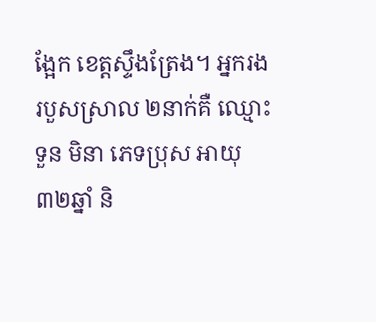ង្អែក ខេត្តស្ទឹងត្រែង។ អ្នករងរបួសស្រាល ២នាក់គឺ ឈ្មោះ ទួន មិនា ភេទប្រុស អាយុ ៣២ឆ្នាំ និ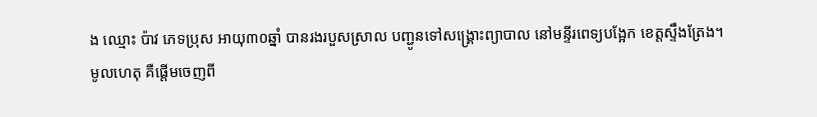ង ឈ្មោះ ប៉ាវ ភេទប្រុស អាយុ៣០ឆ្នាំ បានរងរបួសស្រាល បញ្ជូនទៅសង្គ្រោះព្យាបាល នៅមន្ទីរពេទ្យបង្អែក ខេត្តស្ទឹងត្រែង។
មូលហេតុ គឺផ្ដើមចេញពី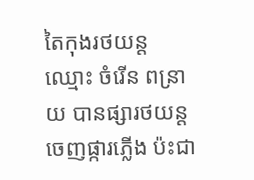តៃកុងរថយន្ត ឈ្មោះ ចំរើន ពន្រាយ បានផ្សារថយន្ត ចេញផ្ការភ្លើង ប៉ះជា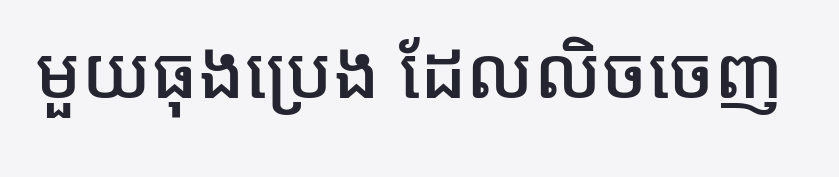មួយធុងប្រេង ដែលលិចចេញ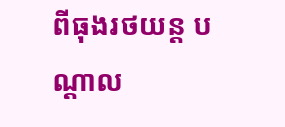ពីធុងរថយន្ត បណ្ដាល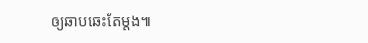ឲ្យឆាបឆេះតែម្តង៕